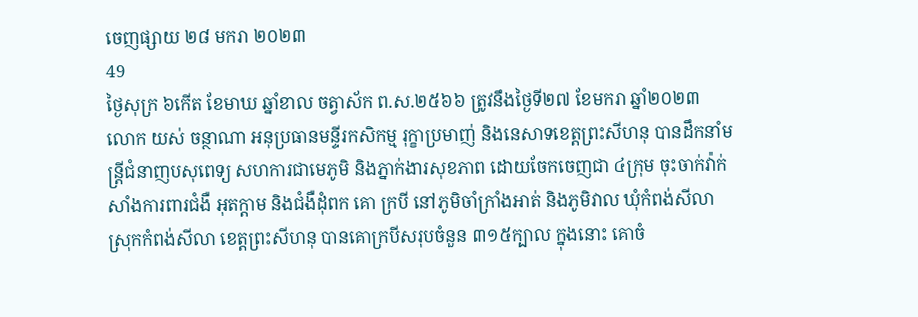ចេញផ្សាយ ២៨ មករា ២០២៣
49
ថ្ងៃសុក្រ ៦កើត ខែមាឃ ឆ្នាំខាល ចត្វាស័ក ព.ស.២៥៦៦ ត្រូវនឹងថ្ងៃទី២៧ ខែមករា ឆ្នាំ២០២៣
លោក យស់ ចន្ថាណា អនុប្រធានមន្ទីរកសិកម្ម រុក្ខាប្រមាញ់ និងនេសាទខេត្តព្រះសីហនុ បានដឹកនាំមន្ត្រីជំនាញបសុពេទ្យ សហការជាមេភូមិ និងភ្នាក់ងារសុខភាព ដោយចែកចេញជា ៤ក្រុម ចុះចាក់វ៉ាក់សាំងការពារជំងឺ អុតក្តាម និងជំងឺដុំពក គោ ក្របី នៅភូមិចាំក្រាំងអាត់ និងភូមិវាល ឃុំកំពង់សីលា ស្រុកកំពង់សីលា ខេត្តព្រះសីហនុ បានគោក្របីសរុបចំនួន ៣១៥ក្បាល ក្នុងនោះ គោចំ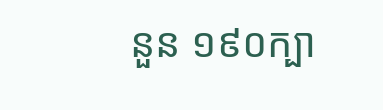នួន ១៩០ក្បា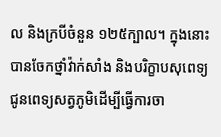ល និងក្របីចំនួន ១២៥ក្បាល។ ក្នុងនោះបានចែកថ្នាំវ៉ាក់សាំង និងបរិក្ខាបសុពេទ្យ ជូនពេទ្យសត្វភូមិដើម្បីធ្វើការចា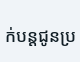ក់បន្តជូនប្រ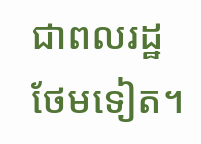ជាពលរដ្ឋថែមទៀត។